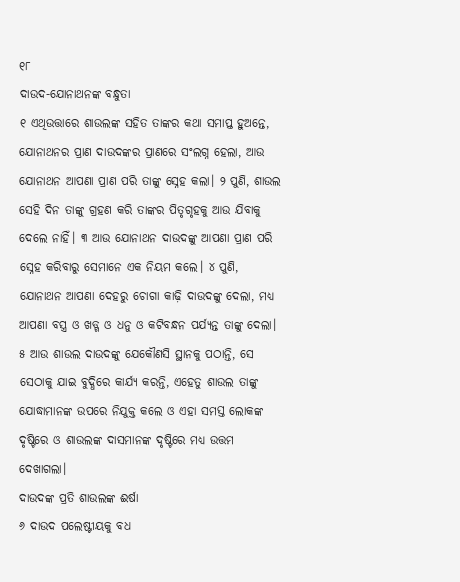୧୮
ଦାଉଦ-ଯୋନାଥନଙ୍କ ବନ୍ଧୁତା
୧ ଏଥିଉତ୍ତାରେ ଶାଉଲଙ୍କ ସହିତ ତାଙ୍କର କଥା ସମାପ୍ତ ହୁଅନ୍ତେ, ଯୋନାଥନର ପ୍ରାଣ ଦାଉଦଙ୍କର ପ୍ରାଣରେ ସଂଲଗ୍ନ ହେଲା, ଆଉ ଯୋନାଥନ ଆପଣା ପ୍ରାଣ ପରି ତାଙ୍କୁ ସ୍ନେହ କଲା। ୨ ପୁଣି, ଶାଉଲ ସେହି ଦିନ ତାଙ୍କୁ ଗ୍ରହଣ କରି ତାଙ୍କର ପିତୃଗୃହକୁ ଆଉ ଯିବାକୁ ଦେଲେ ନାହିଁ। ୩ ଆଉ ଯୋନାଥନ ଦାଉଦଙ୍କୁ ଆପଣା ପ୍ରାଣ ପରି ସ୍ନେହ କରିବାରୁ ସେମାନେ ଏକ ନିୟମ କଲେ। ୪ ପୁଣି, ଯୋନାଥନ ଆପଣା ଦେହରୁ ଚୋଗା କାଢ଼ି ଦାଉଦଙ୍କୁ ଦେଲା, ମଧ୍ୟ ଆପଣା ବସ୍ତ୍ର ଓ ଖଡ୍ଗ ଓ ଧନୁ ଓ କଟିବନ୍ଧନ ପର୍ଯ୍ୟନ୍ତ ତାଙ୍କୁ ଦେଲା। ୫ ଆଉ ଶାଉଲ ଦାଉଦଙ୍କୁ ଯେକୌଣସି ସ୍ଥାନକୁ ପଠାନ୍ତି, ସେ ସେଠାକୁ ଯାଇ ବୁଦ୍ଧିରେ କାର୍ଯ୍ୟ କରନ୍ତି, ଏହେତୁ ଶାଉଲ ତାଙ୍କୁ ଯୋଦ୍ଧାମାନଙ୍କ ଉପରେ ନିଯୁକ୍ତ କଲେ ଓ ଏହା ସମସ୍ତ ଲୋକଙ୍କ ଦୃଷ୍ଟିରେ ଓ ଶାଉଲଙ୍କ ଦାସମାନଙ୍କ ଦୃଷ୍ଟିରେ ମଧ୍ୟ ଉତ୍ତମ ଦେଖାଗଲା।
ଦାଉଦଙ୍କ ପ୍ରତି ଶାଉଲଙ୍କ ଈର୍ଷା
୬ ଦାଉଦ ପଲେଷ୍ଟୀୟକୁ ବଧ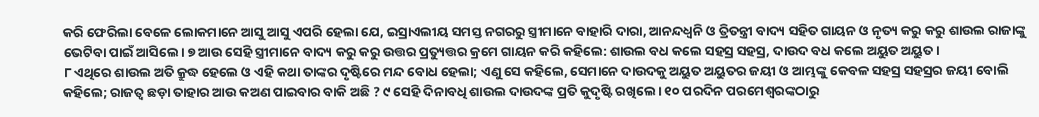କରି ଫେରିଲା ବେଳେ ଲୋକମାନେ ଆସୁ ଆସୁ ଏପରି ହେଲା ଯେ, ଇସ୍ରାଏଲୀୟ ସମସ୍ତ ନଗରରୁ ସ୍ତ୍ରୀମାନେ ବାହାରି ଦାରା, ଆନନ୍ଦଧ୍ୱନି ଓ ତ୍ରିତନ୍ତ୍ରୀ ବାଦ୍ୟ ସହିତ ଗାୟନ ଓ ନୃତ୍ୟ କରୁ କରୁ ଶାଉଲ ରାଜାଙ୍କୁ ଭେଟିବା ପାଇଁ ଆସିଲେ। ୭ ଆଉ ସେହି ସ୍ତ୍ରୀମାନେ ବାଦ୍ୟ କରୁ କରୁ ଉତ୍ତର ପ୍ରତ୍ୟୁତ୍ତର କ୍ରମେ ଗାୟନ କରି କହିଲେ: ଶାଉଲ ବଧ କଲେ ସହସ୍ର ସହସ୍ର, ଦାଉଦ ବଧ କଲେ ଅୟୁତ ଅୟୁତ।
୮ ଏଥିରେ ଶାଉଲ ଅତି କ୍ରୁଦ୍ଧ ହେଲେ ଓ ଏହି କଥା ତାଙ୍କର ଦୃଷ୍ଟିରେ ମନ୍ଦ ବୋଧ ହେଲା; ଏଣୁ ସେ କହିଲେ, ସେମାନେ ଦାଉଦକୁ ଅୟୁତ ଅୟୁତର ଜୟୀ ଓ ଆମ୍ଭଙ୍କୁ କେବଳ ସହସ୍ର ସହସ୍ରର ଜୟୀ ବୋଲି କହିଲେ; ରାଜତ୍ୱ ଛଡ଼ା ତାହାର ଆଉ କଅଣ ପାଇବାର ବାକି ଅଛି ? ୯ ସେହି ଦିନାବଧି ଶାଉଲ ଦାଉଦଙ୍କ ପ୍ରତି କୁଦୃଷ୍ଟି ରଖିଲେ। ୧୦ ପରଦିନ ପରମେଶ୍ୱରଙ୍କଠାରୁ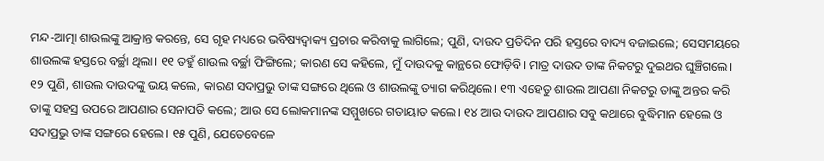ମନ୍ଦ-ଆତ୍ମା ଶାଉଲଙ୍କୁ ଆକ୍ରାନ୍ତ କରନ୍ତେ, ସେ ଗୃହ ମଧ୍ୟରେ ଭବିଷ୍ୟଦ୍ବାକ୍ୟ ପ୍ରଚାର କରିବାକୁ ଲାଗିଲେ; ପୁଣି, ଦାଉଦ ପ୍ରତିଦିନ ପରି ହସ୍ତରେ ବାଦ୍ୟ ବଜାଇଲେ; ସେସମୟରେ ଶାଉଲଙ୍କ ହସ୍ତରେ ବର୍ଚ୍ଛା ଥିଲା। ୧୧ ତହୁଁ ଶାଉଲ ବର୍ଚ୍ଛା ଫିଙ୍ଗିଲେ; କାରଣ ସେ କହିଲେ, ମୁଁ ଦାଉଦକୁ କାନ୍ଥରେ ଫୋଡ଼ିବି। ମାତ୍ର ଦାଉଦ ତାଙ୍କ ନିକଟରୁ ଦୁଇଥର ଘୁଞ୍ଚିଗଲେ। ୧୨ ପୁଣି, ଶାଉଲ ଦାଉଦଙ୍କୁ ଭୟ କଲେ, କାରଣ ସଦାପ୍ରଭୁ ତାଙ୍କ ସଙ୍ଗରେ ଥିଲେ ଓ ଶାଉଲଙ୍କୁ ତ୍ୟାଗ କରିଥିଲେ। ୧୩ ଏହେତୁ ଶାଉଲ ଆପଣା ନିକଟରୁ ତାଙ୍କୁ ଅନ୍ତର କରି ତାଙ୍କୁ ସହସ୍ର ଉପରେ ଆପଣାର ସେନାପତି କଲେ; ଆଉ ସେ ଲୋକମାନଙ୍କ ସମ୍ମୁଖରେ ଗତାୟାତ କଲେ। ୧୪ ଆଉ ଦାଉଦ ଆପଣାର ସବୁ କଥାରେ ବୁଦ୍ଧିମାନ ହେଲେ ଓ ସଦାପ୍ରଭୁ ତାଙ୍କ ସଙ୍ଗରେ ହେଲେ। ୧୫ ପୁଣି, ଯେତେବେଳେ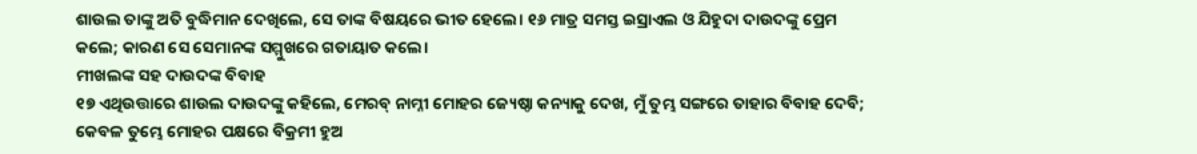ଶାଉଲ ତାଙ୍କୁ ଅତି ବୁଦ୍ଧିମାନ ଦେଖିଲେ, ସେ ତାଙ୍କ ବିଷୟରେ ଭୀତ ହେଲେ। ୧୬ ମାତ୍ର ସମସ୍ତ ଇସ୍ରାଏଲ ଓ ଯିହୁଦା ଦାଉଦଙ୍କୁ ପ୍ରେମ କଲେ; କାରଣ ସେ ସେମାନଙ୍କ ସମ୍ମୁଖରେ ଗତାୟାତ କଲେ।
ମୀଖଲଙ୍କ ସହ ଦାଉଦଙ୍କ ବିବାହ
୧୭ ଏଥିଉତ୍ତାରେ ଶାଉଲ ଦାଉଦଙ୍କୁ କହିଲେ, ମେରବ୍ ନାମ୍ନୀ ମୋହର ଜ୍ୟେଷ୍ଠା କନ୍ୟାକୁ ଦେଖ, ମୁଁ ତୁମ୍ଭ ସଙ୍ଗରେ ତାହାର ବିବାହ ଦେବି; କେବଳ ତୁମ୍ଭେ ମୋହର ପକ୍ଷରେ ବିକ୍ରମୀ ହୁଅ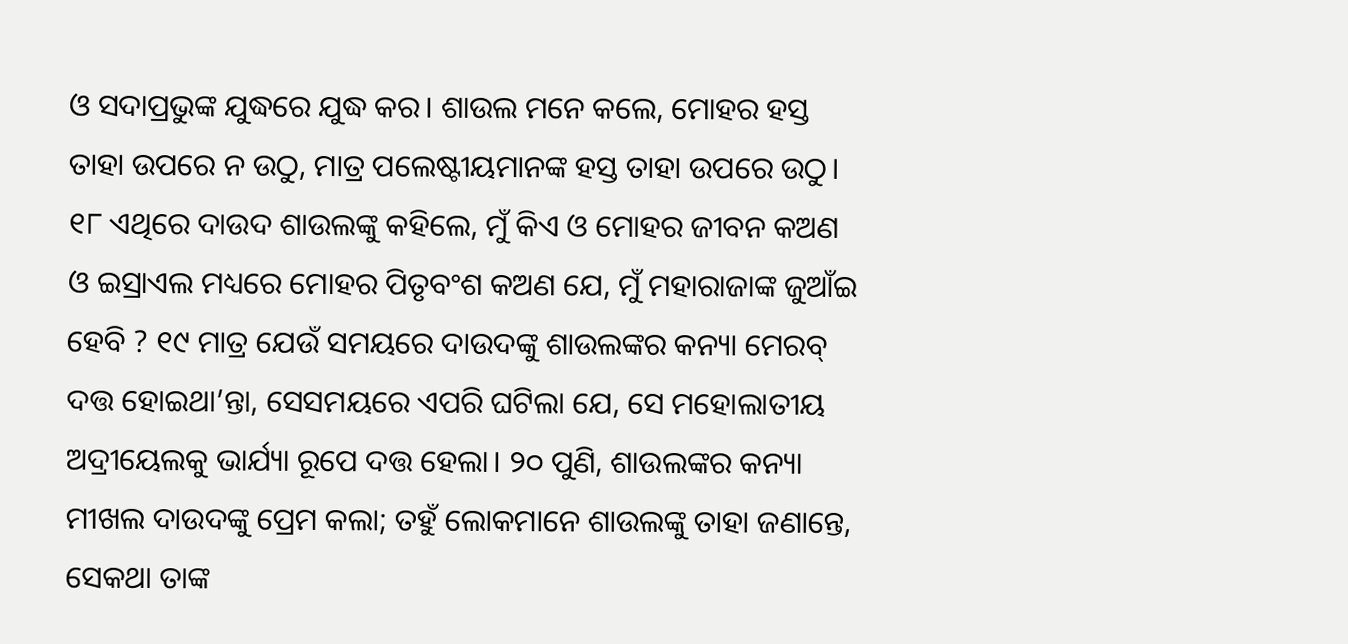ଓ ସଦାପ୍ରଭୁଙ୍କ ଯୁଦ୍ଧରେ ଯୁଦ୍ଧ କର। ଶାଉଲ ମନେ କଲେ, ମୋହର ହସ୍ତ ତାହା ଉପରେ ନ ଉଠୁ, ମାତ୍ର ପଲେଷ୍ଟୀୟମାନଙ୍କ ହସ୍ତ ତାହା ଉପରେ ଉଠୁ। ୧୮ ଏଥିରେ ଦାଉଦ ଶାଉଲଙ୍କୁ କହିଲେ, ମୁଁ କିଏ ଓ ମୋହର ଜୀବନ କଅଣ ଓ ଇସ୍ରାଏଲ ମଧ୍ୟରେ ମୋହର ପିତୃବଂଶ କଅଣ ଯେ, ମୁଁ ମହାରାଜାଙ୍କ ଜୁଆଁଇ ହେବି ? ୧୯ ମାତ୍ର ଯେଉଁ ସମୟରେ ଦାଉଦଙ୍କୁ ଶାଉଲଙ୍କର କନ୍ୟା ମେରବ୍ ଦତ୍ତ ହୋଇଥା’ନ୍ତା, ସେସମୟରେ ଏପରି ଘଟିଲା ଯେ, ସେ ମହୋଲାତୀୟ ଅଦ୍ରୀୟେଲକୁ ଭାର୍ଯ୍ୟା ରୂପେ ଦତ୍ତ ହେଲା। ୨୦ ପୁଣି, ଶାଉଲଙ୍କର କନ୍ୟା ମୀଖଲ ଦାଉଦଙ୍କୁ ପ୍ରେମ କଲା; ତହୁଁ ଲୋକମାନେ ଶାଉଲଙ୍କୁ ତାହା ଜଣାନ୍ତେ, ସେକଥା ତାଙ୍କ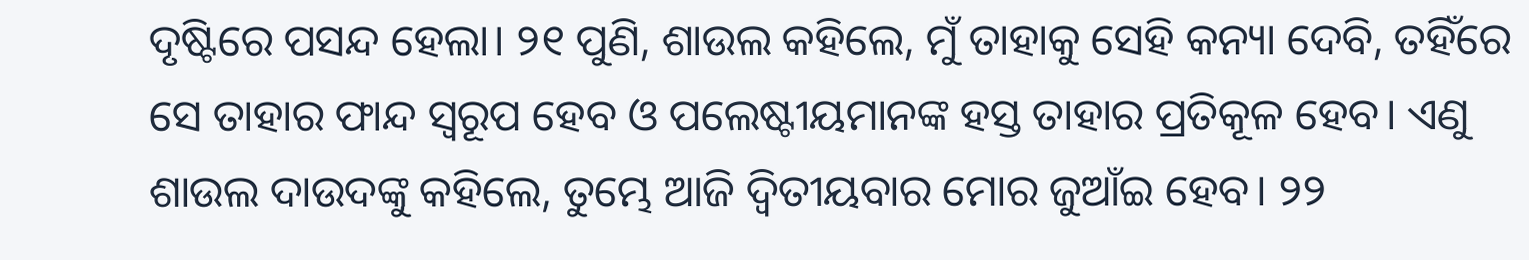ଦୃଷ୍ଟିରେ ପସନ୍ଦ ହେଲା। ୨୧ ପୁଣି, ଶାଉଲ କହିଲେ, ମୁଁ ତାହାକୁ ସେହି କନ୍ୟା ଦେବି, ତହିଁରେ ସେ ତାହାର ଫାନ୍ଦ ସ୍ୱରୂପ ହେବ ଓ ପଲେଷ୍ଟୀୟମାନଙ୍କ ହସ୍ତ ତାହାର ପ୍ରତିକୂଳ ହେବ। ଏଣୁ ଶାଉଲ ଦାଉଦଙ୍କୁ କହିଲେ, ତୁମ୍ଭେ ଆଜି ଦ୍ୱିତୀୟବାର ମୋର ଜୁଆଁଇ ହେବ। ୨୨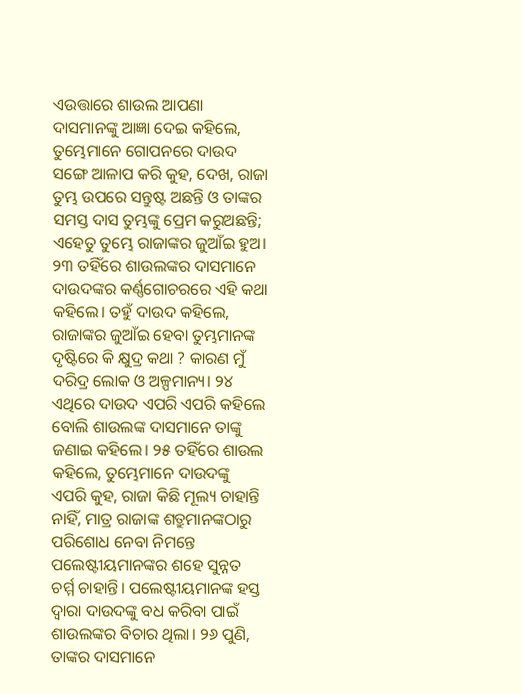ଏଉତ୍ତାରେ ଶାଉଲ ଆପଣା ଦାସମାନଙ୍କୁ ଆଜ୍ଞା ଦେଇ କହିଲେ, ତୁମ୍ଭେମାନେ ଗୋପନରେ ଦାଉଦ ସଙ୍ଗେ ଆଳାପ କରି କୁହ, ଦେଖ, ରାଜା ତୁମ୍ଭ ଉପରେ ସନ୍ତୁଷ୍ଟ ଅଛନ୍ତି ଓ ତାଙ୍କର ସମସ୍ତ ଦାସ ତୁମ୍ଭଙ୍କୁ ପ୍ରେମ କରୁଅଛନ୍ତି; ଏହେତୁ ତୁମ୍ଭେ ରାଜାଙ୍କର ଜୁଆଁଇ ହୁଅ। ୨୩ ତହିଁରେ ଶାଉଲଙ୍କର ଦାସମାନେ ଦାଉଦଙ୍କର କର୍ଣ୍ଣଗୋଚରରେ ଏହି କଥା କହିଲେ। ତହୁଁ ଦାଉଦ କହିଲେ, ରାଜାଙ୍କର ଜୁଆଁଇ ହେବା ତୁମ୍ଭମାନଙ୍କ ଦୃଷ୍ଟିରେ କି କ୍ଷୁଦ୍ର କଥା ? କାରଣ ମୁଁ ଦରିଦ୍ର ଲୋକ ଓ ଅଳ୍ପମାନ୍ୟ। ୨୪ ଏଥିରେ ଦାଉଦ ଏପରି ଏପରି କହିଲେ ବୋଲି ଶାଉଲଙ୍କ ଦାସମାନେ ତାଙ୍କୁ ଜଣାଇ କହିଲେ। ୨୫ ତହିଁରେ ଶାଉଲ କହିଲେ, ତୁମ୍ଭେମାନେ ଦାଉଦଙ୍କୁ ଏପରି କୁହ, ରାଜା କିଛି ମୂଲ୍ୟ ଚାହାନ୍ତି ନାହିଁ, ମାତ୍ର ରାଜାଙ୍କ ଶତ୍ରୁମାନଙ୍କଠାରୁ ପରିଶୋଧ ନେବା ନିମନ୍ତେ ପଲେଷ୍ଟୀୟମାନଙ୍କର ଶହେ ସୁନ୍ନତ ଚର୍ମ୍ମ ଚାହାନ୍ତି। ପଲେଷ୍ଟୀୟମାନଙ୍କ ହସ୍ତ ଦ୍ୱାରା ଦାଉଦଙ୍କୁ ବଧ କରିବା ପାଇଁ ଶାଉଲଙ୍କର ବିଚାର ଥିଲା। ୨୬ ପୁଣି, ତାଙ୍କର ଦାସମାନେ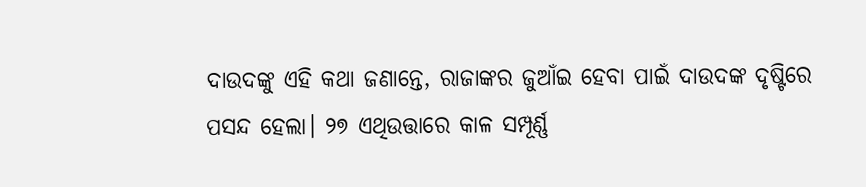ଦାଉଦଙ୍କୁ ଏହି କଥା ଜଣାନ୍ତେ, ରାଜାଙ୍କର ଜୁଆଁଇ ହେବା ପାଇଁ ଦାଉଦଙ୍କ ଦୃଷ୍ଟିରେ ପସନ୍ଦ ହେଲା। ୨୭ ଏଥିଉତ୍ତାରେ କାଳ ସମ୍ପୂର୍ଣ୍ଣ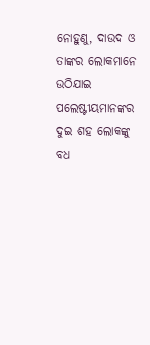ନୋହୁଣୁ, ଦାଉଦ ଓ ତାଙ୍କର ଲୋକମାନେ ଉଠିଯାଇ ପଲେଷ୍ଟୀୟମାନଙ୍କର ଦୁଇ ଶହ ଲୋକଙ୍କୁ ବଧ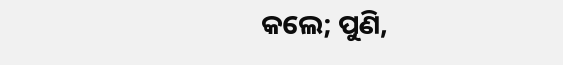କଲେ; ପୁଣି,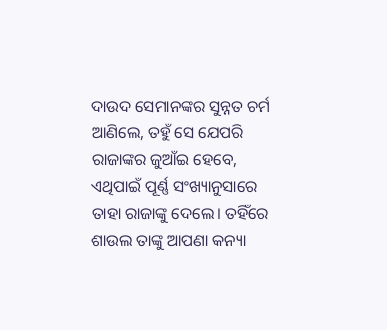ଦାଉଦ ସେମାନଙ୍କର ସୁନ୍ନତ ଚର୍ମ ଆଣିଲେ, ତହୁଁ ସେ ଯେପରି ରାଜାଙ୍କର ଜୁଆଁଇ ହେବେ, ଏଥିପାଇଁ ପୂର୍ଣ୍ଣ ସଂଖ୍ୟାନୁସାରେ ତାହା ରାଜାଙ୍କୁ ଦେଲେ। ତହିଁରେ ଶାଉଲ ତାଙ୍କୁ ଆପଣା କନ୍ୟା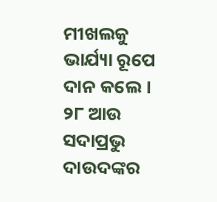ମୀଖଲକୁ ଭାର୍ଯ୍ୟା ରୂପେ ଦାନ କଲେ। ୨୮ ଆଉ ସଦାପ୍ରଭୁ ଦାଉଦଙ୍କର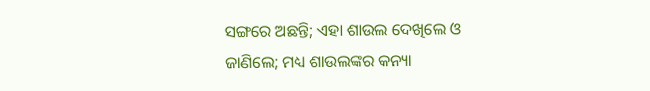ସଙ୍ଗରେ ଅଛନ୍ତି; ଏହା ଶାଉଲ ଦେଖିଲେ ଓ ଜାଣିଲେ; ମଧ୍ୟ ଶାଉଲଙ୍କର କନ୍ୟା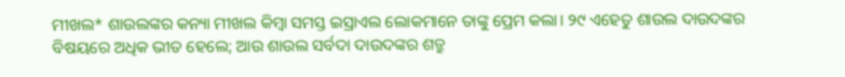ମୀଖଲ* ଶାଉଲଙ୍କର କନ୍ୟା ମୀଖଲ କିମ୍ବା ସମସ୍ତ ଇସ୍ରାଏଲ ଲୋକମାନେ ତାଙ୍କୁ ପ୍ରେମ କଲା। ୨୯ ଏହେତୁ ଶାଉଲ ଦାଉଦଙ୍କର ବିଷୟରେ ଅଧିକ ଭୀତ ହେଲେ; ଆଉ ଶାଉଲ ସର୍ବଦା ଦାଉଦଙ୍କର ଶତ୍ରୁ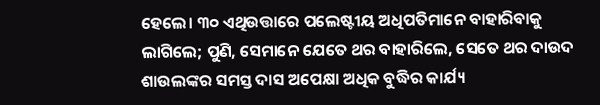ହେଲେ। ୩୦ ଏଥିଉତ୍ତାରେ ପଲେଷ୍ଟୀୟ ଅଧିପତିମାନେ ବାହାରିବାକୁ ଲାଗିଲେ; ପୁଣି, ସେମାନେ ଯେତେ ଥର ବାହାରିଲେ, ସେତେ ଥର ଦାଉଦ ଶାଉଲଙ୍କର ସମସ୍ତ ଦାସ ଅପେକ୍ଷା ଅଧିକ ବୁଦ୍ଧିର କାର୍ଯ୍ୟ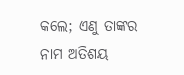କଲେ; ଏଣୁ ତାଙ୍କର ନାମ ଅତିଶୟ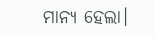ମାନ୍ୟ ହେଲା।